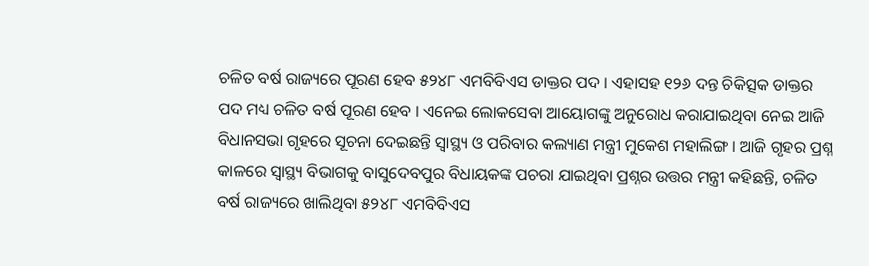ଚଳିତ ବର୍ଷ ରାଜ୍ୟରେ ପୂରଣ ହେବ ୫୨୪୮ ଏମବିବିଏସ ଡାକ୍ତର ପଦ । ଏହାସହ ୧୨୬ ଦନ୍ତ ଚିକିତ୍ସକ ଡାକ୍ତର ପଦ ମଧ୍ୟ ଚଳିତ ବର୍ଷ ପୂରଣ ହେବ । ଏନେଇ ଲୋକସେବା ଆୟୋଗଙ୍କୁ ଅନୁରୋଧ କରାଯାଇଥିବା ନେଇ ଆଜି ବିଧାନସଭା ଗୃହରେ ସୂଚନା ଦେଇଛନ୍ତି ସ୍ୱାସ୍ଥ୍ୟ ଓ ପରିବାର କଲ୍ୟାଣ ମନ୍ତ୍ରୀ ମୁକେଶ ମହାଲିଙ୍ଗ । ଆଜି ଗୃହର ପ୍ରଶ୍ନ କାଳରେ ସ୍ୱାସ୍ଥ୍ୟ ବିଭାଗକୁ ବାସୁଦେବପୁର ବିଧାୟକଙ୍କ ପଚରା ଯାଇଥିବା ପ୍ରଶ୍ନର ଉତ୍ତର ମନ୍ତ୍ରୀ କହିଛନ୍ତି, ଚଳିତ ବର୍ଷ ରାଜ୍ୟରେ ଖାଲିଥିବା ୫୨୪୮ ଏମବିବିଏସ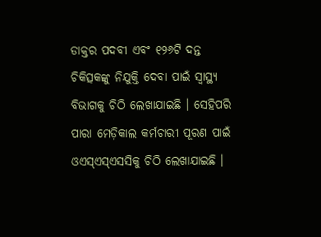ଡାକ୍ତର ପଦବୀ ଏବଂ ୧୨୬ଟି ଦନ୍ତ ଚିକିତ୍ସକଙ୍କୁ ନିଯୁକ୍ତି ଦେବା ପାଇଁ ସ୍ୱାସ୍ଥ୍ୟ ବିଭାଗକୁ ଚିଠି ଲେଖାଯାଇଛି । ସେହିପରି ପାରା ମେଡ଼ିକାଲ କର୍ମଚାରୀ ପୂରଣ ପାଇଁ ଓଏସ୍ଏସ୍ଏସସିକୁ ଚିଠି ଲେଖାଯାଇଛି ।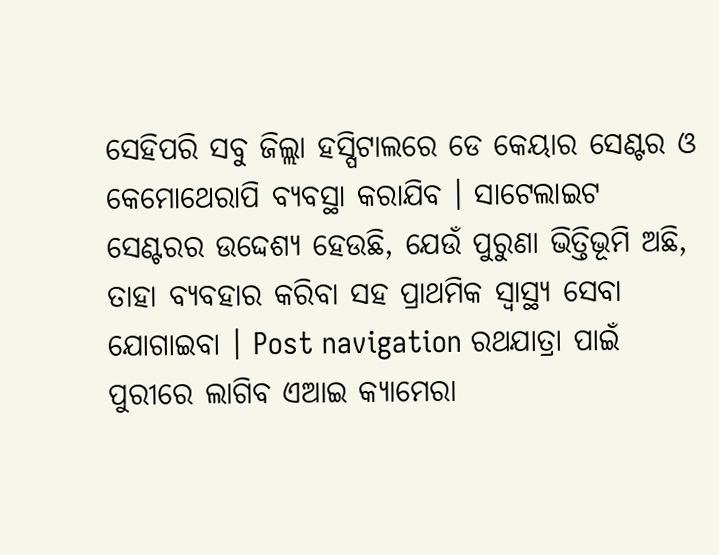ସେହିପରି ସବୁ ଜିଲ୍ଲା ହସ୍ପିଟାଲରେ ଡେ କେୟାର ସେଣ୍ଟର ଓ କେମୋଥେରାପି ବ୍ୟବସ୍ଥା କରାଯିବ । ସାଟେଲାଇଟ ସେଣ୍ଟରର ଉଦ୍ଦେଶ୍ୟ ହେଉଛି, ଯେଉଁ ପୁରୁଣା ଭିତ୍ତିଭୂମି ଅଛି, ତାହା ବ୍ୟବହାର କରିବା ସହ ପ୍ରାଥମିକ ସ୍ୱାସ୍ଥ୍ୟ ସେବା ଯୋଗାଇବା । Post navigation ରଥଯାତ୍ରା ପାଇଁ ପୁରୀରେ ଲାଗିବ ଏଆଇ କ୍ୟାମେରା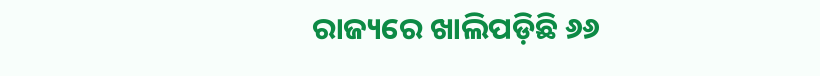ରାଜ୍ୟରେ ଖାଲିପଡ଼ିଛି ୬୬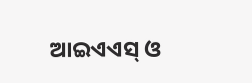ଆଇଏଏସ୍ ଓ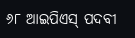୬୮ ଆଇପିଏସ୍ ପଦବୀ